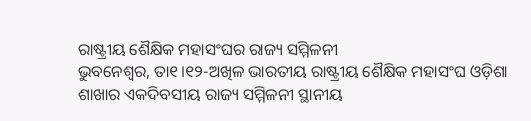ରାଷ୍ଟ୍ରୀୟ ଶୈକ୍ଷିକ ମହାସଂଘର ରାଜ୍ୟ ସମ୍ମିଳନୀ
ଭୁବନେଶ୍ୱର, ତା୧।୧୨-ଅଖିଳ ଭାରତୀୟ ରାଷ୍ଟ୍ରୀୟ ଶୈକ୍ଷିକ ମହାସଂଘ ଓଡ଼ିଶା ଶାଖାର ଏକଦିବସୀୟ ରାଜ୍ୟ ସମ୍ମିଳନୀ ସ୍ଥାନୀୟ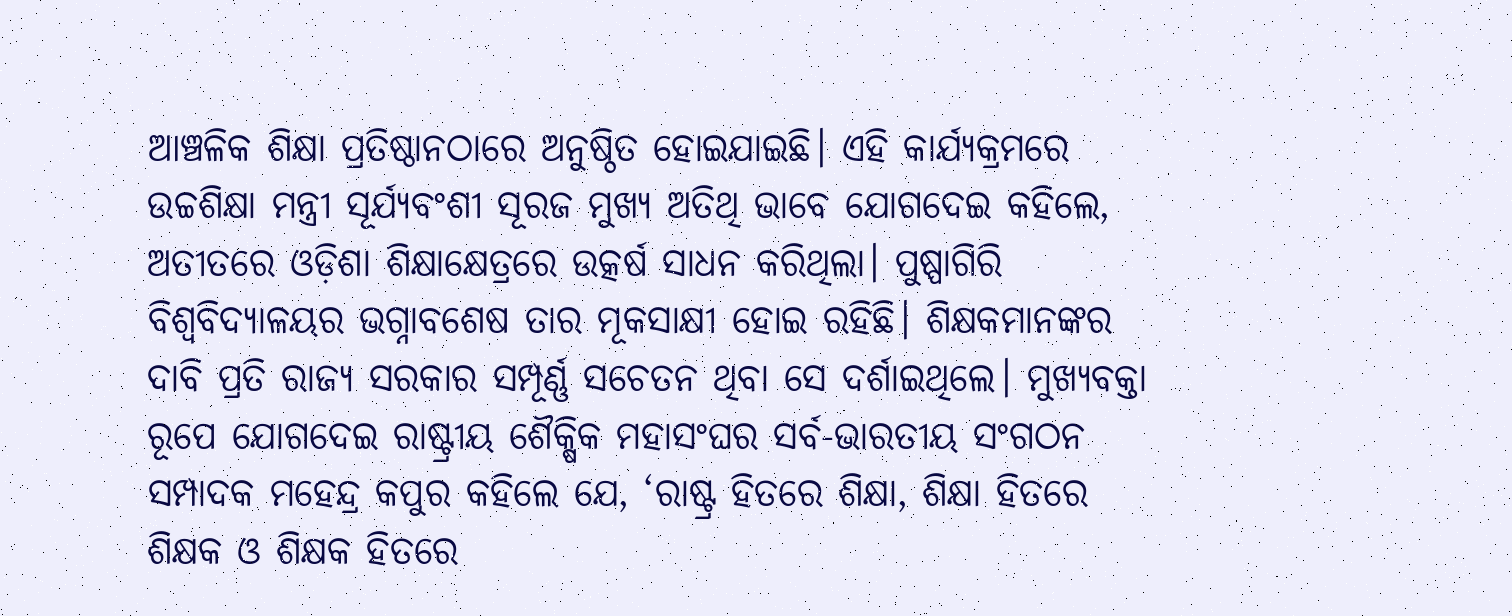ଆଞ୍ଚଳିକ ଶିକ୍ଷା ପ୍ରତିଷ୍ଠାନଠାରେ ଅନୁଷ୍ଠିତ ହୋଇଯାଇଛି। ଏହି କାର୍ଯ୍ୟକ୍ରମରେ ଉଚ୍ଚଶିକ୍ଷା ମନ୍ତ୍ରୀ ସୂର୍ଯ୍ୟବଂଶୀ ସୂରଜ ମୁଖ୍ୟ ଅତିଥି ଭାବେ ଯୋଗଦେଇ କହିଲେ, ଅତୀତରେ ଓଡ଼ିଶା ଶିକ୍ଷାକ୍ଷେତ୍ରରେ ଉତ୍କର୍ଷ ସାଧନ କରିଥିଲା। ପୁଷ୍ପାଗିରି ବିଶ୍ବବିଦ୍ୟାଳୟର ଭଗ୍ନାବଶେଷ ତାର ମୂକସାକ୍ଷୀ ହୋଇ ରହିଛି। ଶିକ୍ଷକମାନଙ୍କର ଦାବି ପ୍ରତି ରାଜ୍ୟ ସରକାର ସମ୍ପୂର୍ଣ୍ଣ ସଚେତନ ଥିବା ସେ ଦର୍ଶାଇଥିଲେ। ମୁଖ୍ୟବକ୍ତା ରୂପେ ଯୋଗଦେଇ ରାଷ୍ଟ୍ରୀୟ ଶୈକ୍ଷିକ ମହାସଂଘର ସର୍ବ-ଭାରତୀୟ ସଂଗଠନ ସମ୍ପାଦକ ମହେନ୍ଦ୍ର କପୁର କହିଲେ ଯେ, ‘ରାଷ୍ଟ୍ର ହିତରେ ଶିକ୍ଷା, ଶିକ୍ଷା ହିତରେ ଶିକ୍ଷକ ଓ ଶିକ୍ଷକ ହିତରେ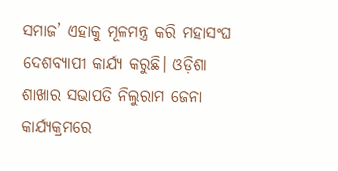ସମାଜ’ ଏହାକୁ ମୂଳମନ୍ତ୍ର କରି ମହାସଂଘ ଦେଶବ୍ୟାପୀ କାର୍ଯ୍ୟ କରୁଛି। ଓଡ଼ିଶା ଶାଖାର ସଭାପତି ନିଲୁରାମ ଜେନା କାର୍ଯ୍ୟକ୍ରମରେ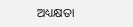ଅଧ୍ୟକ୍ଷତା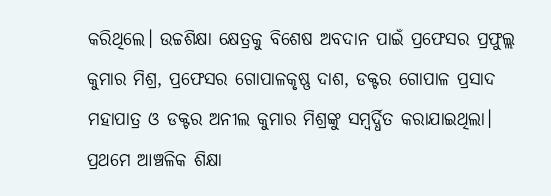କରିଥିଲେ। ଉଚ୍ଚଶିକ୍ଷା କ୍ଷେତ୍ରକୁ ବିଶେଷ ଅବଦାନ ପାଇଁ ପ୍ରଫେସର ପ୍ରଫୁଲ୍ଲ କୁମାର ମିଶ୍ର, ପ୍ରଫେସର ଗୋପାଳକୃଷ୍ଣ ଦାଶ, ଡକ୍ଟର ଗୋପାଳ ପ୍ରସାଦ ମହାପାତ୍ର ଓ ଡକ୍ଟର ଅନୀଲ କୁମାର ମିଶ୍ରଙ୍କୁ ସମ୍ବର୍ଦ୍ଧିତ କରାଯାଇଥିଲା। ପ୍ରଥମେ ଆଞ୍ଚଳିକ ଶିକ୍ଷା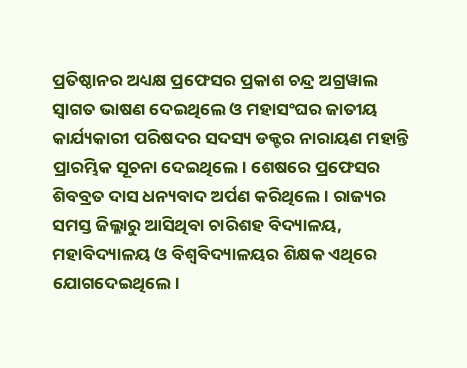ପ୍ରତିଷ୍ଠାନର ଅଧ୍ୟକ୍ଷ ପ୍ରଫେସର ପ୍ରକାଶ ଚନ୍ଦ୍ର ଅଗ୍ରୱାଲ ସ୍ଵାଗତ ଭାଷଣ ଦେଇଥିଲେ ଓ ମହାସଂଘର ଜାତୀୟ କାର୍ଯ୍ୟକାରୀ ପରିଷଦର ସଦସ୍ୟ ଡକ୍ଟର ନାରାୟଣ ମହାନ୍ତି ପ୍ରାରମ୍ଭିକ ସୂଚନା ଦେଇଥିଲେ। ଶେଷରେ ପ୍ରଫେସର ଶିବବ୍ରତ ଦାସ ଧନ୍ୟବାଦ ଅର୍ପଣ କରିଥିଲେ। ରାଜ୍ୟର ସମସ୍ତ ଜିଲ୍ଳାରୁ ଆସିଥିବା ଚାରିଶହ ବିଦ୍ୟାଳୟ, ମହାବିଦ୍ୟାଳୟ ଓ ବିଶ୍ବବିଦ୍ୟାଳୟର ଶିକ୍ଷକ ଏଥିରେ ଯୋଗଦେଇଥିଲେ।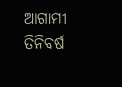ଆଗାମୀ ତିନିବର୍ଷ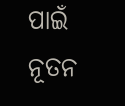ପାଇଁ ନୂତନ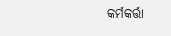କର୍ମକର୍ତ୍ତା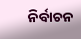ନିର୍ବାଚନ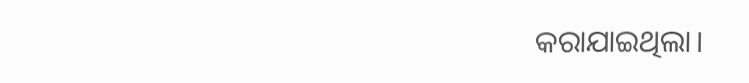କରାଯାଇଥିଲା।